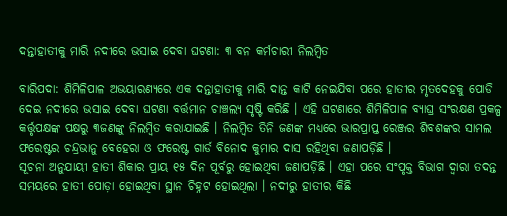ଦନ୍ତାହାତୀକୁ ମାରି ନଦୀରେ ଭସାଇ ଦେବା ଘଟଣା: ୩ ବନ କର୍ମଚାରୀ ନିଲମ୍ବିତ

ବାରିପଦା: ଶିମିଳିପାଳ ଅଭୟାରଣ୍ୟରେ ଏକ ଦନ୍ତାହାତୀକୁ ମାରି ଦାନ୍ତ କାଟି ନେଇଯିବା ପରେ ହାତୀର ମୃତଦେହକୁ ପୋଡି ଦେଇ ନଦୀରେ ଭସାଇ ଦେବା ଘଟଣା ବର୍ତ୍ତମାନ ଚାଞ୍ଚଲ୍ୟ ସୃଷ୍ଟି କରିଛି । ଏହି ଘଟଣାରେ ଶିମିଳିପାଳ ବ୍ୟାଘ୍ର ସଂରକ୍ଷଣ ପ୍ରକଳ୍ପ କର୍ତ୍ତୃପକ୍ଷଙ୍କ ପକ୍ଷରୁ ୩ଜଣଙ୍କୁ ନିଲମ୍ବିତ କରାଯାଇଛି । ନିଲମ୍ବିତ ତିନି ଜଣଙ୍କ ମଧ୍ୟରେ ଭାରପ୍ରାପ୍ତ ରେଞ୍ଜର ଶିବଶଙ୍କର ସାମଲ ଫରେଷ୍ଟର ଚନ୍ଦ୍ରଭାନୁ ବେହେରା ଓ ଫରେଷ୍ଟ ଗାର୍ଡ ବିନୋଦ କୁମାର ଦାସ ରହିଥିବା ଜଣାପଡ଼ିଛି ।
ସୂଚନା ଅନୁଯାୟୀ ହାତୀ ଶିକାର ପ୍ରାୟ ୧୫ ଦିନ ପୂର୍ବରୁ ହୋଇଥିବା ଜଣାପଡ଼ିଛି । ଏହା ପରେ ସଂପୃକ୍ତ ବିଭାଗ ଦ୍ୱାରା ତଦନ୍ତ ସମୟରେ ହାତୀ ପୋଡ଼ା ହୋଇଥିବା ସ୍ଥାନ ଚିହ୍ନଟ ହୋଇଥିଲା । ନଦୀରୁ ହାତୀର କିଛି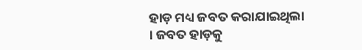ହାଡ଼ ମଧ୍ୟ ଜବତ କରାଯାଇଥିଲା । ଜବତ ହାଡ଼କୁ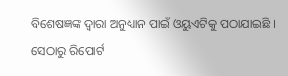ବିଶେଷଜ୍ଞଙ୍କ ଦ୍ୱାରା ଅନୁଧ୍ୟାନ ପାଇଁ ଓୟୁଏଟିକୁ ପଠାଯାଇଛି । ସେଠାରୁ ରିପୋର୍ଟ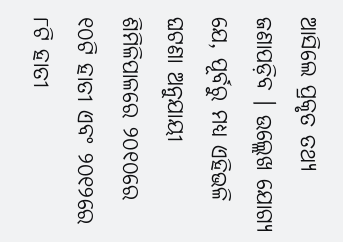ଆସିଲେ ପ୍ରକୃତ ତଥ୍ୟ ଜଣାପଡ଼ିବ । ଉଲ୍ଲେଖ ଯୋଗ୍ୟ ଯେ, ପୂର୍ବରୁ ମଧ୍ୟ ଏହିଭଳି ଘଟଣା ଅନୁଯାୟୀ ଶିମିଳିପାଳରେ ୨୦୧୦ରେ ୧୦ଟି ହାତୀ ଏବଂ ୨୦୧୨ରେ ୮ଟି ହାତୀ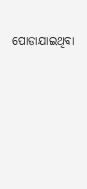ପୋଡାଯାଇଥିବା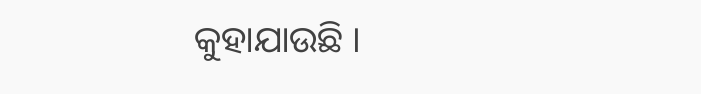କୁହାଯାଉଛି ।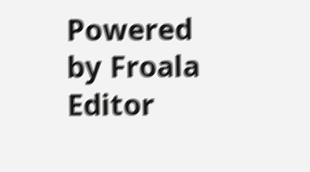Powered by Froala Editor